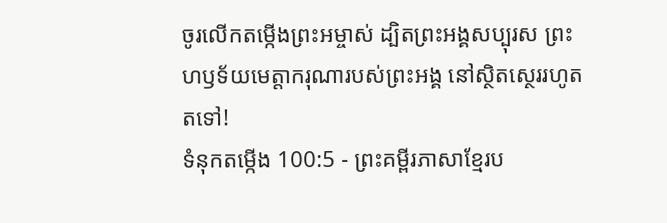ចូរលើកតម្កើងព្រះអម្ចាស់ ដ្បិតព្រះអង្គសប្បុរស ព្រះហឫទ័យមេត្តាករុណារបស់ព្រះអង្គ នៅស្ថិតស្ថេររហូតតទៅ!
ទំនុកតម្កើង 100:5 - ព្រះគម្ពីរភាសាខ្មែរប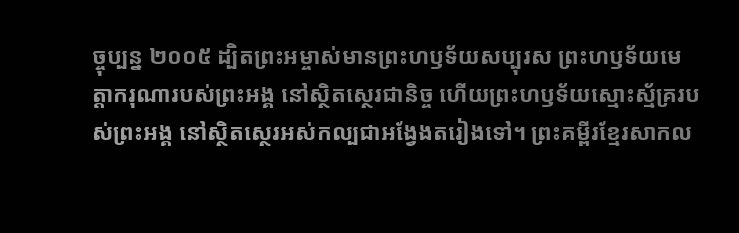ច្ចុប្បន្ន ២០០៥ ដ្បិតព្រះអម្ចាស់មានព្រះហឫទ័យសប្បុរស ព្រះហឫទ័យមេត្តាករុណារបស់ព្រះអង្គ នៅស្ថិតស្ថេរជានិច្ច ហើយព្រះហឫទ័យស្មោះស្ម័គ្ររបស់ព្រះអង្គ នៅស្ថិតស្ថេរអស់កល្បជាអង្វែងតរៀងទៅ។ ព្រះគម្ពីរខ្មែរសាកល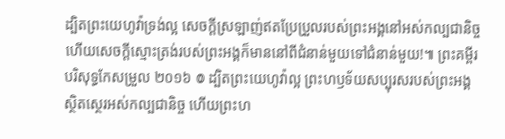ដ្បិតព្រះយេហូវ៉ាទ្រង់ល្អ សេចក្ដីស្រឡាញ់ឥតប្រែប្រួលរបស់ព្រះអង្គនៅអស់កល្បជានិច្ច ហើយសេចក្ដីស្មោះត្រង់របស់ព្រះអង្គក៏មាននៅពីជំនាន់មួយទៅជំនាន់មួយ!៕ ព្រះគម្ពីរបរិសុទ្ធកែសម្រួល ២០១៦ ៙ ដ្បិតព្រះយេហូវ៉ាល្អ ព្រះហឫទ័យសប្បុរសរបស់ព្រះអង្គ ស្ថិតស្ថេរអស់កល្បជានិច្ច ហើយព្រះហ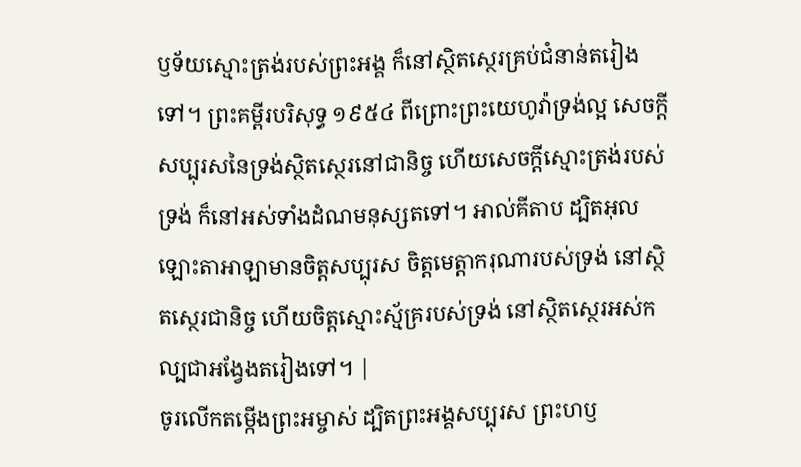ឫទ័យស្មោះត្រង់របស់ព្រះអង្គ ក៏នៅស្ថិតស្ថេរគ្រប់ជំនាន់តរៀងទៅ។ ព្រះគម្ពីរបរិសុទ្ធ ១៩៥៤ ពីព្រោះព្រះយេហូវ៉ាទ្រង់ល្អ សេចក្ដីសប្បុរសនៃទ្រង់ស្ថិតស្ថេរនៅជានិច្ច ហើយសេចក្ដីស្មោះត្រង់របស់ទ្រង់ ក៏នៅអស់ទាំងដំណមនុស្សតទៅ។ អាល់គីតាប ដ្បិតអុលឡោះតាអាឡាមានចិត្តសប្បុរស ចិត្តមេត្តាករុណារបស់ទ្រង់ នៅស្ថិតស្ថេរជានិច្ច ហើយចិត្តស្មោះស្ម័គ្ររបស់ទ្រង់ នៅស្ថិតស្ថេរអស់កល្បជាអង្វែងតរៀងទៅ។ |
ចូរលើកតម្កើងព្រះអម្ចាស់ ដ្បិតព្រះអង្គសប្បុរស ព្រះហឫ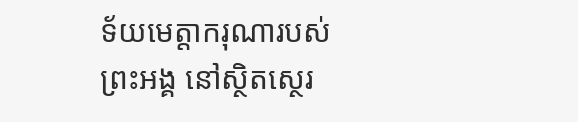ទ័យមេត្តាករុណារបស់ព្រះអង្គ នៅស្ថិតស្ថេរ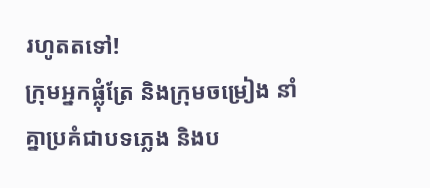រហូតតទៅ!
ក្រុមអ្នកផ្លុំត្រែ និងក្រុមចម្រៀង នាំគ្នាប្រគំជាបទភ្លេង និងប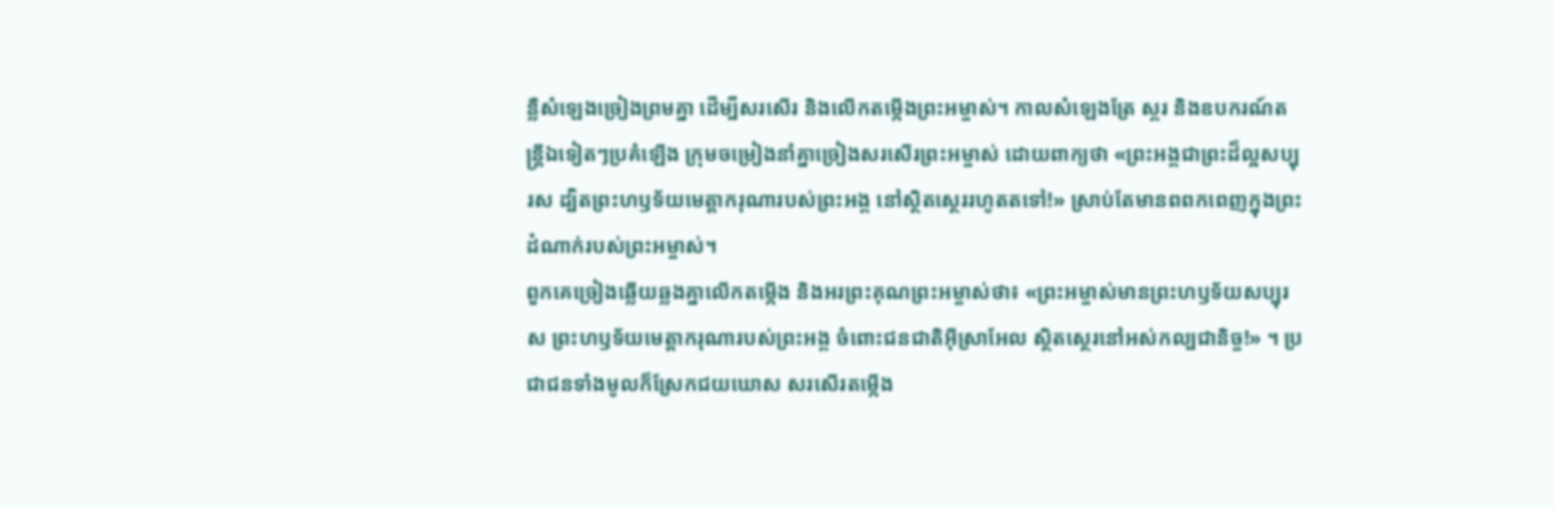ន្លឺសំឡេងច្រៀងព្រមគ្នា ដើម្បីសរសើរ និងលើកតម្កើងព្រះអម្ចាស់។ កាលសំឡេងត្រែ ស្គរ និងឧបករណ៍តន្ត្រីឯទៀតៗប្រគំឡើង ក្រុមចម្រៀងនាំគ្នាច្រៀងសរសើរព្រះអម្ចាស់ ដោយពាក្យថា «ព្រះអង្គជាព្រះដ៏ល្អសប្បុរស ដ្បិតព្រះហឫទ័យមេត្តាករុណារបស់ព្រះអង្គ នៅស្ថិតស្ថេររហូតតទៅ!» ស្រាប់តែមានពពកពេញក្នុងព្រះដំណាក់របស់ព្រះអម្ចាស់។
ពួកគេច្រៀងឆ្លើយឆ្លងគ្នាលើកតម្កើង និងអរព្រះគុណព្រះអម្ចាស់ថា៖ «ព្រះអម្ចាស់មានព្រះហឫទ័យសប្បុរស ព្រះហឫទ័យមេត្តាករុណារបស់ព្រះអង្គ ចំពោះជនជាតិអ៊ីស្រាអែល ស្ថិតស្ថេរនៅអស់កល្បជានិច្ច!» ។ ប្រជាជនទាំងមូលក៏ស្រែកជយឃោស សរសើរតម្កើង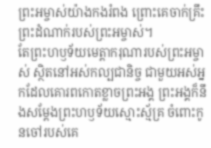ព្រះអម្ចាស់យ៉ាងកងរំពង ព្រោះគេចាក់គ្រឹះព្រះដំណាក់របស់ព្រះអម្ចាស់។
តែព្រះហឫទ័យមេត្តាករុណារបស់ព្រះអម្ចាស់ ស្ថិតនៅអស់កល្បជានិច្ច ជាមួយអស់អ្នកដែលគោរពកោតខ្លាចព្រះអង្គ ព្រះអង្គក៏នឹងសម្តែងព្រះហឫទ័យស្មោះស្ម័គ្រ ចំពោះកូនចៅរបស់គេ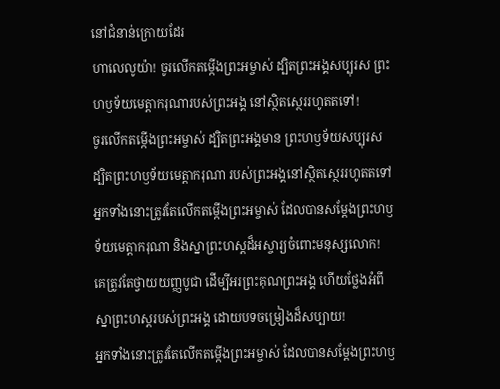នៅជំនាន់ក្រោយដែរ
ហាលេលូយ៉ា! ចូរលើកតម្កើងព្រះអម្ចាស់ ដ្បិតព្រះអង្គសប្បុរស ព្រះហឫទ័យមេត្តាករុណារបស់ព្រះអង្គ នៅស្ថិតស្ថេររហូតតទៅ!
ចូរលើកតម្កើងព្រះអម្ចាស់ ដ្បិតព្រះអង្គមាន ព្រះហឫទ័យសប្បុរស ដ្បិតព្រះហឫទ័យមេត្តាករុណា របស់ព្រះអង្គនៅស្ថិតស្ថេររហូតតទៅ
អ្នកទាំងនោះត្រូវតែលើកតម្កើងព្រះអម្ចាស់ ដែលបានសម្តែងព្រះហឫទ័យមេត្តាករុណា និងស្នាព្រះហស្ដដ៏អស្ចារ្យចំពោះមនុស្សលោក!
គេត្រូវតែថ្វាយយញ្ញបូជា ដើម្បីអរព្រះគុណព្រះអង្គ ហើយថ្លែងអំពីស្នាព្រះហស្ដរបស់ព្រះអង្គ ដោយបទចម្រៀងដ៏សប្បាយ!
អ្នកទាំងនោះត្រូវតែលើកតម្កើងព្រះអម្ចាស់ ដែលបានសម្តែងព្រះហឫ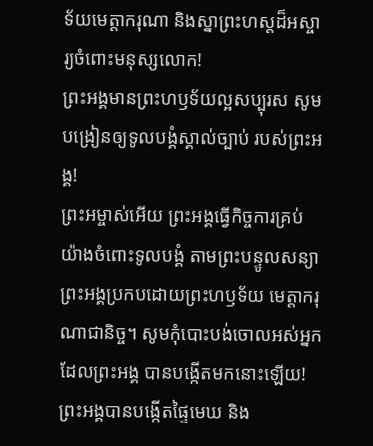ទ័យមេត្តាករុណា និងស្នាព្រះហស្ដដ៏អស្ចារ្យចំពោះមនុស្សលោក!
ព្រះអង្គមានព្រះហឫទ័យល្អសប្បុរស សូមបង្រៀនឲ្យទូលបង្គំស្គាល់ច្បាប់ របស់ព្រះអង្គ!
ព្រះអម្ចាស់អើយ ព្រះអង្គធ្វើកិច្ចការគ្រប់យ៉ាងចំពោះទូលបង្គំ តាមព្រះបន្ទូលសន្យា ព្រះអង្គប្រកបដោយព្រះហឫទ័យ មេត្តាករុណាជានិច្ច។ សូមកុំបោះបង់ចោលអស់អ្នកដែលព្រះអង្គ បានបង្កើតមកនោះឡើយ!
ព្រះអង្គបានបង្កើតផ្ទៃមេឃ និង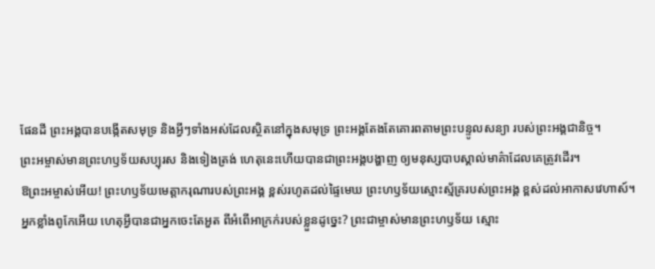ផែនដី ព្រះអង្គបានបង្កើតសមុទ្រ និងអ្វីៗទាំងអស់ដែលស្ថិតនៅក្នុងសមុទ្រ ព្រះអង្គតែងតែគោរពតាមព្រះបន្ទូលសន្យា របស់ព្រះអង្គជានិច្ច។
ព្រះអម្ចាស់មានព្រះហឫទ័យសប្បុរស និងទៀងត្រង់ ហេតុនេះហើយបានជាព្រះអង្គបង្ហាញ ឲ្យមនុស្សបាបស្គាល់មាគ៌ាដែលគេត្រូវដើរ។
ឱព្រះអម្ចាស់អើយ! ព្រះហឫទ័យមេត្តាករុណារបស់ព្រះអង្គ ខ្ពស់រហូតដល់ផ្ទៃមេឃ ព្រះហឫទ័យស្មោះស្ម័គ្ររបស់ព្រះអង្គ ខ្ពស់ដល់អាកាសវេហាស៍។
អ្នកខ្លាំងពូកែអើយ ហេតុអ្វីបានជាអ្នកចេះតែអួត ពីអំពើអាក្រក់របស់ខ្លួនដូច្នេះ? ព្រះជាម្ចាស់មានព្រះហឫទ័យ ស្មោះ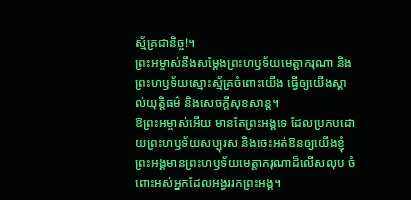ស្ម័គ្រជានិច្ច!។
ព្រះអម្ចាស់នឹងសម្តែងព្រះហឫទ័យមេត្តាករុណា និងព្រះហឫទ័យស្មោះស្ម័គ្រចំពោះយើង ធ្វើឲ្យយើងស្គាល់យុត្តិធម៌ និងសេចក្ដីសុខសាន្ត។
ឱព្រះអម្ចាស់អើយ មានតែព្រះអង្គទេ ដែលប្រកបដោយព្រះហឫទ័យសប្បុរស និងចេះអត់ឱនឲ្យយើងខ្ញុំ ព្រះអង្គមានព្រះហឫទ័យមេត្តាករុណាដ៏លើសលុប ចំពោះអស់អ្នកដែលអង្វររកព្រះអង្គ។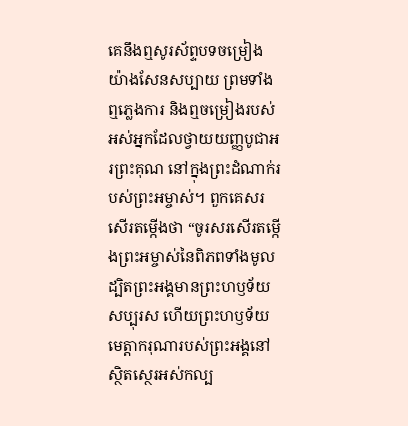គេនឹងឮសូរស័ព្ទបទចម្រៀងយ៉ាងសែនសប្បាយ ព្រមទាំងឮភ្លេងការ និងឮចម្រៀងរបស់អស់អ្នកដែលថ្វាយយញ្ញបូជាអរព្រះគុណ នៅក្នុងព្រះដំណាក់របស់ព្រះអម្ចាស់។ ពួកគេសរសើរតម្កើងថា “ចូរសរសើរតម្កើងព្រះអម្ចាស់នៃពិភពទាំងមូល ដ្បិតព្រះអង្គមានព្រះហឫទ័យសប្បុរស ហើយព្រះហឫទ័យមេត្តាករុណារបស់ព្រះអង្គនៅស្ថិតស្ថេរអស់កល្ប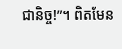ជានិច្ច!”។ ពិតមែន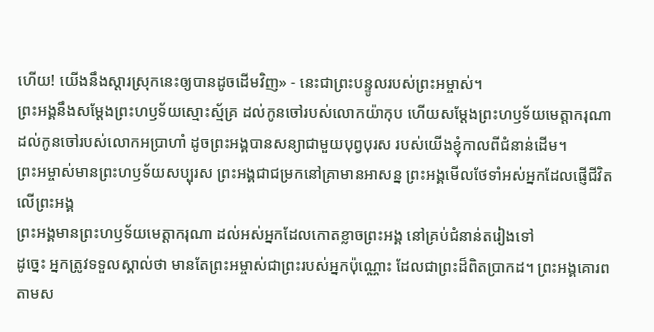ហើយ! យើងនឹងស្ដារស្រុកនេះឲ្យបានដូចដើមវិញ» - នេះជាព្រះបន្ទូលរបស់ព្រះអម្ចាស់។
ព្រះអង្គនឹងសម្តែងព្រះហឫទ័យស្មោះស្ម័គ្រ ដល់កូនចៅរបស់លោកយ៉ាកុប ហើយសម្តែងព្រះហឫទ័យមេត្តាករុណា ដល់កូនចៅរបស់លោកអប្រាហាំ ដូចព្រះអង្គបានសន្យាជាមួយបុព្វបុរស របស់យើងខ្ញុំកាលពីជំនាន់ដើម។
ព្រះអម្ចាស់មានព្រះហឫទ័យសប្បុរស ព្រះអង្គជាជម្រកនៅគ្រាមានអាសន្ន ព្រះអង្គមើលថែទាំអស់អ្នកដែលផ្ញើជីវិត លើព្រះអង្គ
ព្រះអង្គមានព្រះហឫទ័យមេត្តាករុណា ដល់អស់អ្នកដែលកោតខ្លាចព្រះអង្គ នៅគ្រប់ជំនាន់តរៀងទៅ
ដូច្នេះ អ្នកត្រូវទទួលស្គាល់ថា មានតែព្រះអម្ចាស់ជាព្រះរបស់អ្នកប៉ុណ្ណោះ ដែលជាព្រះដ៏ពិតប្រាកដ។ ព្រះអង្គគោរពតាមស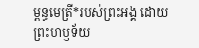ម្ពន្ធមេត្រី*របស់ព្រះអង្គ ដោយព្រះហឫទ័យ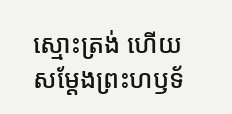ស្មោះត្រង់ ហើយសម្តែងព្រះហឫទ័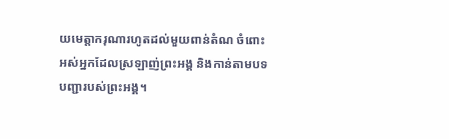យមេត្តាករុណារហូតដល់មួយពាន់តំណ ចំពោះអស់អ្នកដែលស្រឡាញ់ព្រះអង្គ និងកាន់តាមបទបញ្ជារបស់ព្រះអង្គ។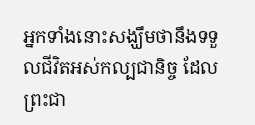អ្នកទាំងនោះសង្ឃឹមថានឹងទទួលជីវិតអស់កល្បជានិច្ច ដែលព្រះជា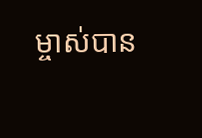ម្ចាស់បាន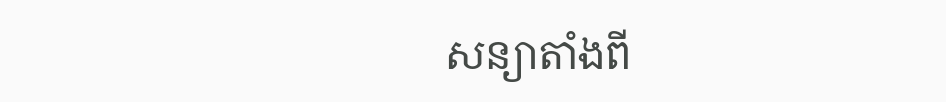សន្យាតាំងពី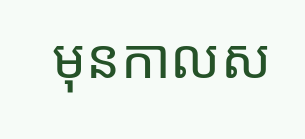មុនកាលស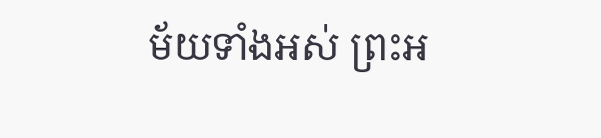ម័យទាំងអស់ ព្រះអ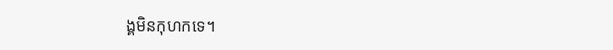ង្គមិនកុហកទេ។